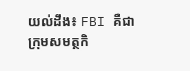យល់ដឹង៖ FBI គឺជាក្រុមសមត្ថកិ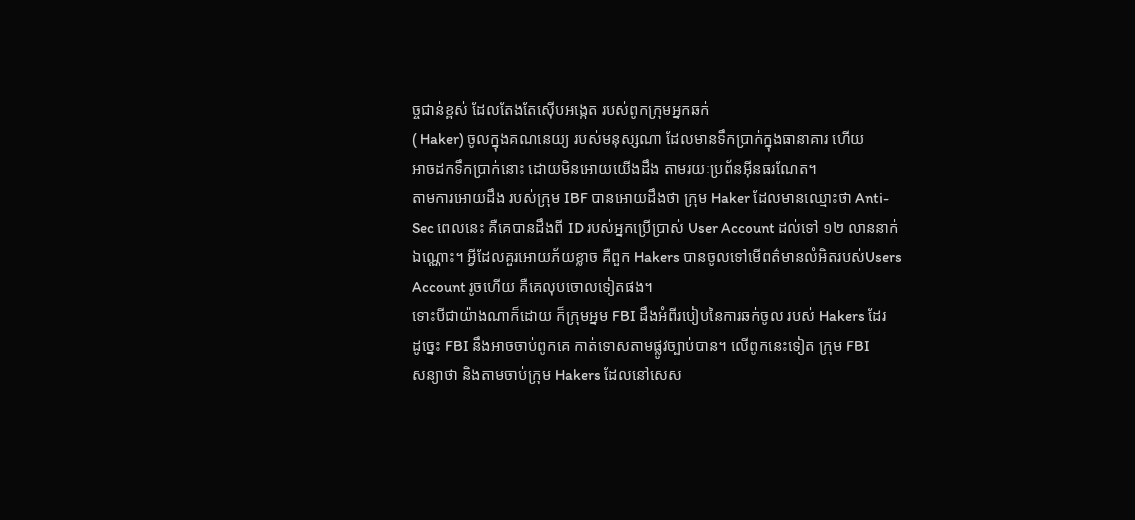ច្ចជាន់ខ្ពស់ ដែលតែងតែស៊ើបអង្កេត របស់ពូកក្រុមអ្នកឆក់
( Haker) ចូលក្នុងគណនេយ្យ របស់មនុស្សណា ដែលមានទឹកប្រាក់ក្នុងធានាគារ ហើយ
អាចដកទឹកប្រាក់នោះ ដោយមិនអោយយើងដឹង តាមរយៈប្រព័នអ៊ីនធរណែត។
តាមការអោយដឹង របស់ក្រុម IBF បានអោយដឹងថា ក្រុម Haker ដែលមានឈ្មោះថា Anti-
Sec ពេលនេះ គឺគេបានដឹងពី ID របស់អ្នកប្រើប្រាស់ User Account ដល់ទៅ ១២ លាននាក់
ឯណ្ណោះ។ អ្វីដែលគួរអោយភ័យខ្លាច គឺពួក Hakers បានចូលទៅមើពត៌មានលំអិតរបស់Users
Account រូចហើយ គឺគេលុបចោលទៀតផង។
ទោះបីជាយ៉ាងណាក៏ដោយ ក៏ក្រុមអ្នម FBI ដឹងអំពីរបៀបនៃការឆក់ចូល របស់ Hakers ដែរ
ដូច្នេះ FBI នឹងអាចចាប់ពូកគេ កាត់ទោសតាមផ្លូវច្បាប់បាន។ លើពូកនេះទៀត ក្រុម FBI
សន្យាថា និងតាមចាប់ក្រុម Hakers ដែលនៅសេស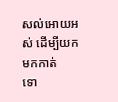សល់អោយអស់ ដើម្បីយកមកកាត់
ទោ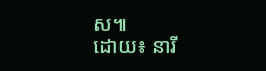ស៕
ដោយ៖ នារី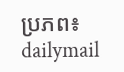ប្រភព៖ dailymail